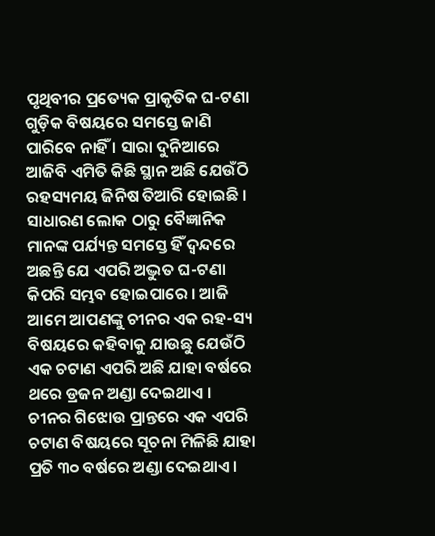ପୃଥିବୀର ପ୍ରତ୍ୟେକ ପ୍ରାକୃତିକ ଘ-ଟଣା ଗୁଡ଼ିକ ବିଷୟରେ ସମସ୍ତେ ଜାଣି ପାରିବେ ନାହିଁ । ସାରା ଦୁନିଆରେ ଆଜିବି ଏମିତି କିଛି ସ୍ଥାନ ଅଛି ଯେଉଁଠି ରହସ୍ୟମୟ ଜିନିଷ ତିଆରି ହୋଇଛି । ସାଧାରଣ ଲୋକ ଠାରୁ ବୈଜ୍ଞାନିକ ମାନଙ୍କ ପର୍ଯ୍ୟନ୍ତ ସମସ୍ତେ ହିଁ ଦ୍ଵନ୍ଦରେ ଅଛନ୍ତି ଯେ ଏପରି ଅଦ୍ଭୁତ ଘ-ଟଣା କିପରି ସମ୍ଭବ ହୋଇପାରେ । ଆଜି ଆମେ ଆପଣଙ୍କୁ ଚୀନର ଏକ ରହ-ସ୍ୟ ବିଷୟରେ କହିବାକୁ ଯାଉଛୁ ଯେଉଁଠି ଏକ ଚଟାଣ ଏପରି ଅଛି ଯାହା ବର୍ଷରେ ଥରେ ଡ୍ରଜନ ଅଣ୍ଡା ଦେଇଥାଏ ।
ଚୀନର ଗିଝୋଉ ପ୍ରାନ୍ତରେ ଏକ ଏପରି ଚଟାଣ ବିଷୟରେ ସୂଚନା ମିଳିଛି ଯାହା ପ୍ରତି ୩୦ ବର୍ଷରେ ଅଣ୍ଡା ଦେଇଥାଏ ।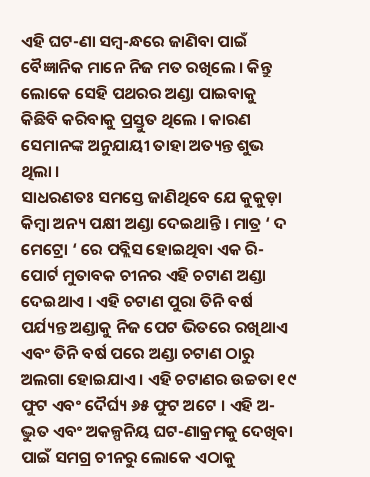ଏହି ଘଟ-ଣା ସମ୍ବ-ନ୍ଧରେ ଜାଣିବା ପାଇଁ ବୈଜ୍ଞାନିକ ମାନେ ନିଜ ମତ ରଖିଲେ । କିନ୍ତୁ ଲୋକେ ସେହି ପଥରର ଅଣ୍ଡା ପାଇବାକୁ କିଛିବି କରିବାକୁ ପ୍ରସ୍ତୁତ ଥିଲେ । କାରଣ ସେମାନଙ୍କ ଅନୁଯାୟୀ ତାହା ଅତ୍ୟନ୍ତ ଶୁଭ ଥିଲା ।
ସାଧରଣତଃ ସମସ୍ତେ ଜାଣିଥିବେ ଯେ କୁକୁଡ଼ା କିମ୍ବା ଅନ୍ୟ ପକ୍ଷୀ ଅଣ୍ଡା ଦେଇଥାନ୍ତି । ମାତ୍ର ‘ ଦ ମେଟ୍ରୋ ‘ ରେ ପବ୍ଲିସ ହୋଇଥିବା ଏକ ରି-ପୋର୍ଟ ମୁତାବକ ଚୀନର ଏହି ଚଟାଣ ଅଣ୍ଡା ଦେଇଥାଏ । ଏହି ଚଟାଣ ପୁରା ତିନି ବର୍ଷ ପର୍ଯ୍ୟନ୍ତ ଅଣ୍ଡାକୁ ନିଜ ପେଟ ଭିତରେ ରଖିଥାଏ ଏବଂ ତିନି ବର୍ଷ ପରେ ଅଣ୍ଡା ଚଟାଣ ଠାରୁ ଅଲଗା ହୋଇଯାଏ । ଏହି ଚଟାଣର ଉଚ୍ଚତା ୧୯ ଫୁଟ ଏବଂ ଦୈର୍ଘ୍ୟ ୬୫ ଫୁଟ ଅଟେ । ଏହି ଅ-ଦ୍ଭୁତ ଏବଂ ଅକଳ୍ପନିୟ ଘଟ-ଣାକ୍ରମକୁ ଦେଖିବା ପାଇଁ ସମଗ୍ର ଚୀନରୁ ଲୋକେ ଏଠାକୁ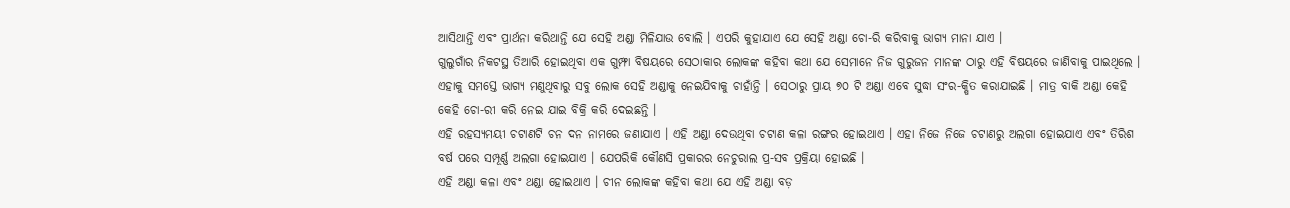ଆସିଥାନ୍ତି ଏବଂ ପ୍ରାର୍ଥନା କରିଥାନ୍ତି ଯେ ସେହି ଅଣ୍ଡା ମିଳିଯାଉ ବୋଲି । ଏପରି କୁହାଯାଏ ଯେ ସେହି ଅଣ୍ଡା ଚୋ-ରି କରିବାକୁ ଭାଗ୍ୟ ମାନା ଯାଏ ।
ଗୁଲୁଗାଁର ନିକଟସ୍ଥ ତିଆରି ହୋଇଥିବା ଏକ ଗୁମ୍ଫା ବିଷୟରେ ସେଠାକାର ଲୋକଙ୍କ କହିବା କଥା ଯେ ସେମାନେ ନିଜ ଗୁରୁଜନ ମାନଙ୍କ ଠାରୁ ଏହି ବିଷୟରେ ଜାଣିବାକୁ ପାଇଥିଲେ । ଏହାକୁ ସମସ୍ତେ ଭାଗ୍ୟ ମଣୁଥିବାରୁ ସବୁ ଲୋକ ସେହି ଅଣ୍ଡାକୁ ନେଇଯିବାକୁ ଚାହାଁନ୍ତି । ସେଠାରୁ ପ୍ରାୟ ୭୦ ଟି ଅଣ୍ଡା ଏବେ ସୁଦ୍ଧା ସଂର-କ୍ଷିତ କରାଯାଇଛି । ମାତ୍ର ବାକି ଅଣ୍ଡା କେହି କେହି ଚୋ-ରୀ କରି ନେଇ ଯାଇ ବିକ୍ରି କରି ଦେଇଛନ୍ତି ।
ଏହି ରହସ୍ୟମୟୀ ଚଟାଣଟି ଚନ ଦନ ନାମରେ ଜଣାଯାଏ । ଏହି ଅଣ୍ଡା ଦେଉଥିବା ଚଟାଣ କଳା ରଙ୍ଗର ହୋଇଥାଏ । ଏହା ନିଜେ ନିଜେ ଚଟାଣରୁ ଅଲଗା ହୋଇଯାଏ ଏବଂ ତିରିଶ ବର୍ଷ ପରେ ସମ୍ପୂର୍ଣ୍ଣ ଅଲଗା ହୋଇଯାଏ । ଯେପରିକି କୌଣସି ପ୍ରକାରର ନେଚୁରାଲ ପ୍ର-ସବ ପ୍ରକ୍ରିୟା ହୋଇଛି ।
ଏହି ଅଣ୍ଡା କଳା ଏବଂ ଥଣ୍ଡା ହୋଇଥାଏ । ଚୀନ ଲୋକଙ୍କ କହିବା କଥା ଯେ ଏହି ଅଣ୍ଡା ବଡ଼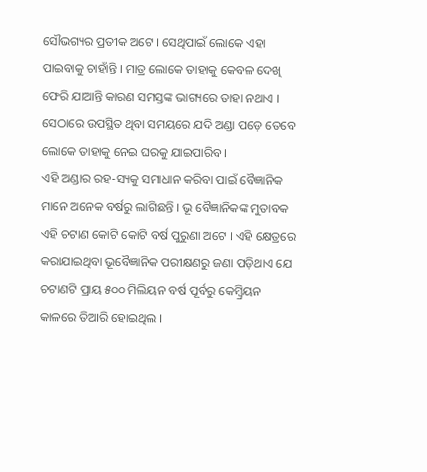ସୌଭଗ୍ୟର ପ୍ରତୀକ ଅଟେ । ସେଥିପାଇଁ ଲୋକେ ଏହା ପାଇବାକୁ ଚାହାଁନ୍ତି । ମାତ୍ର ଲୋକେ ତାହାକୁ କେବଳ ଦେଖି ଫେରି ଯାଆନ୍ତି କାରଣ ସମସ୍ତଙ୍କ ଭାଗ୍ୟରେ ତାହା ନଥାଏ । ସେଠାରେ ଉପସ୍ଥିତ ଥିବା ସମୟରେ ଯଦି ଅଣ୍ଡା ପଡ଼େ ତେବେ ଲୋକେ ତାହାକୁ ନେଇ ଘରକୁ ଯାଇପାରିବ ।
ଏହି ଅଣ୍ଡାର ରହ-ସ୍ୟକୁ ସମାଧାନ କରିବା ପାଇଁ ବୈଜ୍ଞାନିକ ମାନେ ଅନେକ ବର୍ଷରୁ ଲାଗିଛନ୍ତି । ଭୂ ବୈଜ୍ଞାନିକଙ୍କ ମୁତାବକ ଏହି ଚଟାଣ କୋଟି କୋଟି ବର୍ଷ ପୁରୁଣା ଅଟେ । ଏହି କ୍ଷେତ୍ରରେ କରାଯାଇଥିବା ଭୂବୈଜ୍ଞାନିକ ପରୀକ୍ଷଣରୁ ଜଣା ପଡ଼ିଥାଏ ଯେ ଚଟାଣଟି ପ୍ରାୟ ୫୦୦ ମିଲିୟନ ବର୍ଷ ପୂର୍ବରୁ କେମ୍ବ୍ରିୟନ କାଳରେ ତିଆରି ହୋଇଥିଲ ।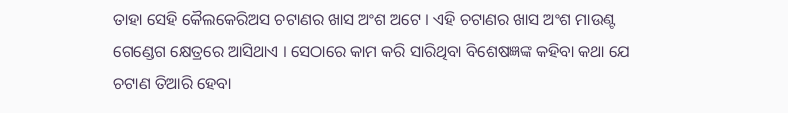ତାହା ସେହି କୈଲକେରିଅସ ଚଟାଣର ଖାସ ଅଂଶ ଅଟେ । ଏହି ଚଟାଣର ଖାସ ଅଂଶ ମାଉଣ୍ଟ ଗେଣ୍ଡେଗ କ୍ଷେତ୍ରରେ ଆସିଥାଏ । ସେଠାରେ କାମ କରି ସାରିଥିବା ବିଶେଷଜ୍ଞଙ୍କ କହିବା କଥା ଯେ ଚଟାଣ ତିଆରି ହେବା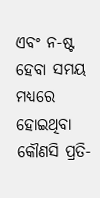ଏବଂ ନ-ଷ୍ଟ ହେବା ସମୟ ମଧ୍ୟରେ ହୋଇଥିବା କୌଣସି ପ୍ରତି-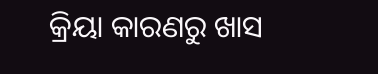କ୍ରିୟା କାରଣରୁ ଖାସ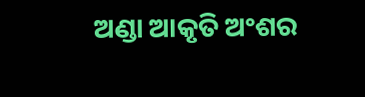ଅଣ୍ଡା ଆକୃତି ଅଂଶର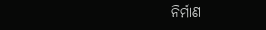ନିର୍ମାଣ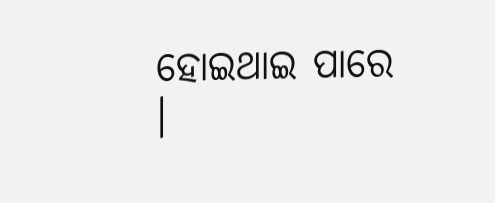ହୋଇଥାଇ ପାରେ ।